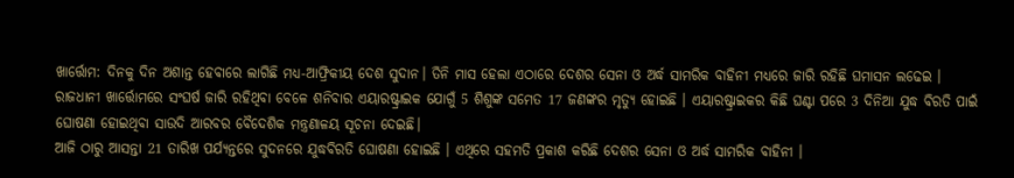ଖାର୍ତ୍ତୋମ: ଦିନକୁ ଦିନ ଅଶାନ୍ତ ହେବାରେ ଲାଗିଛି ମଧ୍ୟ-ଆଫ୍ରିକୀୟ ଦେଶ ସୁଦାନ। ତିନି ମାସ ହେଲା ଏଠାରେ ଦେଶର ସେନା ଓ ଅର୍ଦ୍ଧ ସାମରିକ ବାହିନୀ ମଧ୍ୟରେ ଜାରି ରହିଛି ଘମାସନ ଲଢେଇ । ରାଜଧାନୀ ଖାର୍ତ୍ତୋମରେ ସଂଘର୍ଷ ଜାରି ରହିଥିବା ବେଳେ ଶନିବାର ଏୟାରଷ୍ଟ୍ରାଇକ ଯୋଗୁଁ 5 ଶିଶୁଙ୍କ ସମେତ 17 ଜଣଙ୍କର ମୃତ୍ୟୁ ହୋଇଛି । ଏୟାରଷ୍ଟ୍ରାଇକର କିଛି ଘଣ୍ଟା ପରେ 3 ଦିନିଆ ଯୁଦ୍ଧ ବିରତି ପାଇଁ ଘୋଷଣା ହୋଇଥିବା ସାଉଦି ଆରବର ବୈଦେଶିକ ମନ୍ତ୍ରଣାଳୟ ସୂଚନା ଦେଇଛି।
ଆଜି ଠାରୁ ଆସନ୍ତା 21 ତାରିଖ ପର୍ଯ୍ୟନ୍ତରେ ସୁଦନରେ ଯୁଦ୍ଧବିରତି ଘୋଷଣା ହୋଇଛି । ଏଥିରେ ସହମତି ପ୍ରକାଶ କରିଛି ଦେଶର ସେନା ଓ ଅର୍ଦ୍ଧ ସାମରିକ ବାହିନୀ ।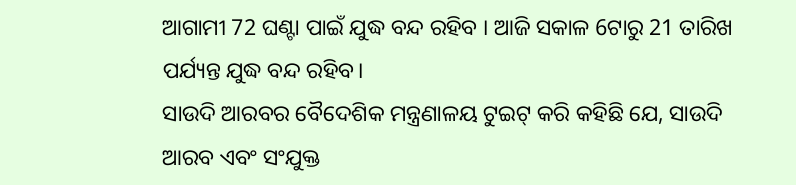ଆଗାମୀ 72 ଘଣ୍ଟା ପାଇଁ ଯୁଦ୍ଧ ବନ୍ଦ ରହିବ । ଆଜି ସକାଳ 6ଟାରୁ 21 ତାରିଖ ପର୍ଯ୍ୟନ୍ତ ଯୁଦ୍ଧ ବନ୍ଦ ରହିବ।
ସାଉଦି ଆରବର ବୈଦେଶିକ ମନ୍ତ୍ରଣାଳୟ ଟୁଇଟ୍ କରି କହିଛି ଯେ, ସାଉଦି ଆରବ ଏବଂ ସଂଯୁକ୍ତ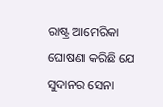ରାଷ୍ଟ୍ର ଆମେରିକା ଘୋଷଣା କରିଛି ଯେ ସୁଦାନର ସେନା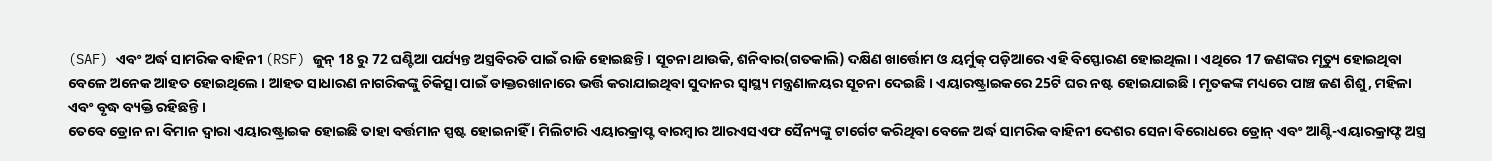(SAF) ଏବଂ ଅର୍ଦ୍ଧ ସାମରିକ ବାହିନୀ (RSF) ଜୁନ୍ 18 ରୁ 72 ଘଣ୍ଟିଆ ପର୍ଯ୍ୟନ୍ତ ଅସ୍ତ୍ରବିରତି ପାଇଁ ରାଜି ହୋଇଛନ୍ତି । ସୂଚନା ଥାଉକି, ଶନିବାର(ଗତକାଲି) ଦକ୍ଷିଣ ଖାର୍ତ୍ତୋମ ଓ ୟର୍ମୁକ୍ ପଡ଼ିଆରେ ଏହି ବିସ୍ଫୋରଣ ହୋଇଥିଲା । ଏଥିରେ 17 ଜଣଙ୍କର ମୃତ୍ୟୁ ହୋଇଥିବା ବେଳେ ଅନେକ ଆହତ ହୋଇଥିଲେ । ଆହତ ସାଧାରଣ ନାଗରିକଙ୍କୁ ଚିକିତ୍ସା ପାଇଁ ଡାକ୍ତରଖାନାରେ ଭର୍ତ୍ତି କରାଯାଇଥିବା ସୁଦାନର ସ୍ୱାସ୍ଥ୍ୟ ମନ୍ତ୍ରଣାଳୟର ସୂଚନା ଦେଇଛି । ଏୟାରଷ୍ଟ୍ରାଇକରେ 25ଟି ଘର ନଷ୍ଟ ହୋଇଯାଇଛି । ମୃତକଙ୍କ ମଧ୍ୟରେ ପାଞ୍ଚ ଜଣ ଶିଶୁ, ମହିଳା ଏବଂ ବୃଦ୍ଧ ବ୍ୟକ୍ତି ରହିଛନ୍ତି ।
ତେବେ ଡ୍ରୋନ ନା ବିମାନ ଦ୍ବାରା ଏୟାରଷ୍ଟ୍ରାଇକ ହୋଇଛି ତାହା ବର୍ତ୍ତମାନ ସ୍ପଷ୍ଟ ହୋଇନାହିଁ । ମିଲିଟାରି ଏୟାରକ୍ରାପ୍ଟ ବାରମ୍ବାର ଆରଏସଏଫ ସୈନ୍ୟଙ୍କୁ ଟାର୍ଗେଟ କରିଥିବା ବେଳେ ଅର୍ଦ୍ଧ ସାମରିକ ବାହିନୀ ଦେଶର ସେନା ବିରୋଧରେ ଡ୍ରୋନ୍ ଏବଂ ଆଣ୍ଟି-ଏୟାରକ୍ରାଫ୍ଟ ଅସ୍ତ୍ର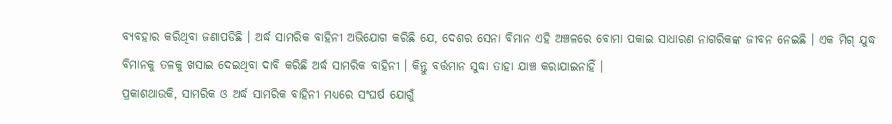ବ୍ୟବହାର କରିଥିବା ଜଣାପଡିଛି । ଅର୍ଦ୍ଧ ସାମରିକ ବାହିନୀ ଅଭିଯୋଗ କରିଛି ଯେ, ଦେଶର ସେନା ବିମାନ ଏହି ଅଞ୍ଚଳରେ ବୋମା ପକାଇ ସାଧାରଣ ନାଗରିକଙ୍କ ଜୀବନ ନେଇଛି । ଏକ ମିଗ୍ ଯୁଦ୍ଧ ବିମାନକୁ ତଳକୁ ଖସାଇ ଦେଇଥିବା ଦାବି କରିଛି ଅର୍ଦ୍ଧ ସାମରିକ ବାହିନୀ । କିନ୍ତୁ ବର୍ତ୍ତମାନ ସୁଦ୍ଧା ତାହା ଯାଞ୍ଚ କରାଯାଇନାହିଁ ।
ପ୍ରକାଶଥାଉକି, ସାମରିକ ଓ ଅର୍ଦ୍ଧ ସାମରିକ ବାହିନୀ ମଧ୍ୟରେ ସଂଘର୍ଷ ଯୋଗୁଁ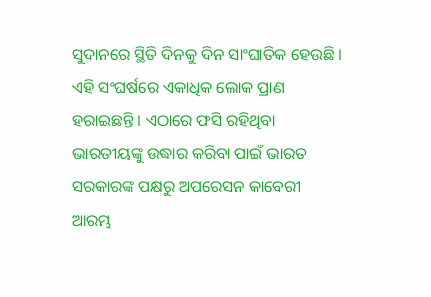ସୁଦାନରେ ସ୍ଥିତି ଦିନକୁ ଦିନ ସାଂଘାତିକ ହେଉଛି । ଏହି ସଂଘର୍ଷରେ ଏକାଧିକ ଲୋକ ପ୍ରାଣ ହରାଇଛନ୍ତି । ଏଠାରେ ଫସି ରହିଥିବା ଭାରତୀୟଙ୍କୁ ଉଦ୍ଧାର କରିବା ପାଇଁ ଭାରତ ସରକାରଙ୍କ ପକ୍ଷରୁ ଅପରେସନ କାବେରୀ ଆରମ୍ଭ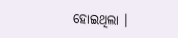ହୋଇଥିଲା ।